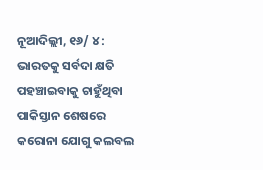ନୂଆଦିଲ୍ଲୀ, ୧୬/ ୪ : ଭାରତକୁ ସର୍ବଦା କ୍ଷତି ପହଞ୍ଚାଇବାକୁ ଚାହୁଁଥିବା ପାକିସ୍ତାନ ଶେଷରେ କରୋନା ଯୋଗୁ କଲବଲ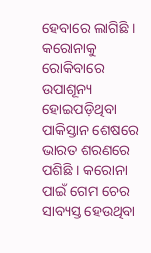ହେବାରେ ଲାଗିଛି । କରୋନାକୁ ରୋକିବାରେ ଉପାଶୂନ୍ୟ ହୋଇପଡ଼ିଥିବା ପାକିସ୍ତାନ ଶେଷରେ ଭାରତ ଶରଣରେ ପଶିଛି । କରୋନା ପାଇଁ ଗେମ ଚେର ସାବ୍ୟସ୍ତ ହେଉଥିବା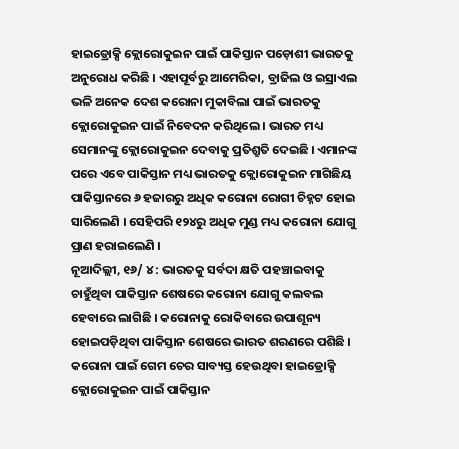ହାଇଡ୍ରୋକ୍ସି କ୍ଲୋରୋକୁଇନ ପାଇଁ ପାକିସ୍ତାନ ପଡ଼ୋଶୀ ଭାରତକୁ ଅନୁରୋଧ କରିଛି । ଏହାପୂର୍ବରୁ ଆମେରିକା, ବ୍ରାଜିଲ ଓ ଇସ୍ରାଏଲ ଭଳି ଅନେକ ଦେଶ କରୋନା ମୁକାବିଲା ପାଇଁ ଭାରତକୁ କ୍ଲୋରୋକୁଇନ ପାଇଁ ନିବେଦନ କରିଥିଲେ । ଭାରତ ମଧ୍ୟ ସେମାନଙ୍କୁ କ୍ଲୋରୋକୁଇନ ଦେବାକୁ ପ୍ରତିଶ୍ରୁତି ଦେଇଛି । ଏମାନଙ୍କ ପରେ ଏବେ ପାକିସ୍ତାନ ମଧ୍ୟ ଭାରତକୁ କ୍ଲୋରୋକୁଇନ ମାଗିଛିୟ ପାକିସ୍ତାନରେ ୬ ହଜାରରୁ ଅଧିକ କରୋନା ରୋଗୀ ଚିହ୍ନଟ ହୋଇ ସାରିଲେଣି । ସେହିପରି ୧୨୪ରୁ ଅଧିକ ମୁଣ୍ଡ ମଧ୍ୟ କରୋନା ଯୋଗୁ ପ୍ରାଣ ହରାଇଲେଣି ।
ନୂଆଦିଲ୍ଲୀ, ୧୬/ ୪ : ଭାରତକୁ ସର୍ବଦା କ୍ଷତି ପହଞ୍ଚାଇବାକୁ ଚାହୁଁଥିବା ପାକିସ୍ତାନ ଶେଷରେ କରୋନା ଯୋଗୁ କଲବଲ ହେବାରେ ଲାଗିଛି । କରୋନାକୁ ରୋକିବାରେ ଉପାଶୂନ୍ୟ ହୋଇପଡ଼ିଥିବା ପାକିସ୍ତାନ ଶେଷରେ ଭାରତ ଶରଣରେ ପଶିଛି । କରୋନା ପାଇଁ ଗେମ ଚେର ସାବ୍ୟସ୍ତ ହେଉଥିବା ହାଇଡ୍ରୋକ୍ସି କ୍ଲୋରୋକୁଇନ ପାଇଁ ପାକିସ୍ତାନ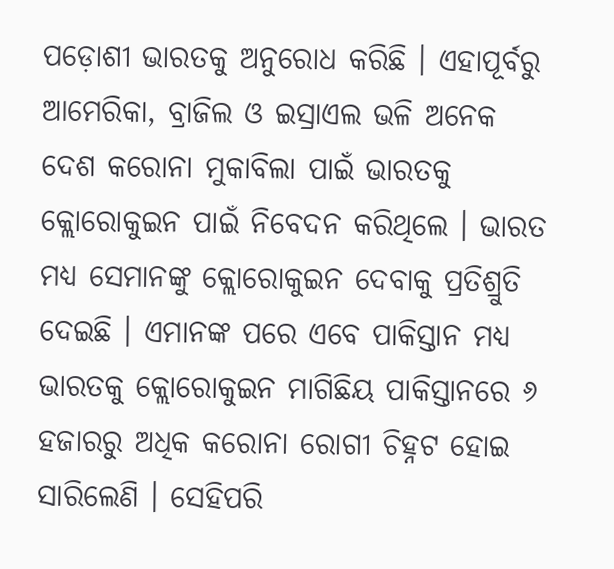ପଡ଼ୋଶୀ ଭାରତକୁ ଅନୁରୋଧ କରିଛି । ଏହାପୂର୍ବରୁ ଆମେରିକା, ବ୍ରାଜିଲ ଓ ଇସ୍ରାଏଲ ଭଳି ଅନେକ ଦେଶ କରୋନା ମୁକାବିଲା ପାଇଁ ଭାରତକୁ କ୍ଲୋରୋକୁଇନ ପାଇଁ ନିବେଦନ କରିଥିଲେ । ଭାରତ ମଧ୍ୟ ସେମାନଙ୍କୁ କ୍ଲୋରୋକୁଇନ ଦେବାକୁ ପ୍ରତିଶ୍ରୁତି ଦେଇଛି । ଏମାନଙ୍କ ପରେ ଏବେ ପାକିସ୍ତାନ ମଧ୍ୟ ଭାରତକୁ କ୍ଲୋରୋକୁଇନ ମାଗିଛିୟ ପାକିସ୍ତାନରେ ୬ ହଜାରରୁ ଅଧିକ କରୋନା ରୋଗୀ ଚିହ୍ନଟ ହୋଇ ସାରିଲେଣି । ସେହିପରି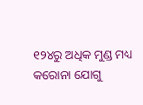୧୨୪ରୁ ଅଧିକ ମୁଣ୍ଡ ମଧ୍ୟ କରୋନା ଯୋଗୁ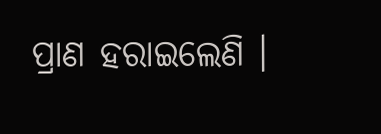ପ୍ରାଣ ହରାଇଲେଣି ।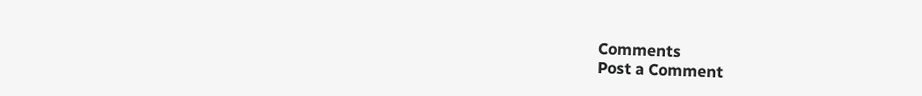Comments
Post a Comment